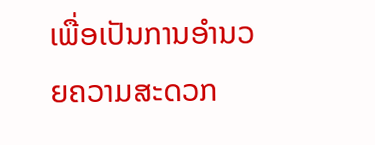ເພື່ອເປັນການອຳນວຍຄວາມສະດວກ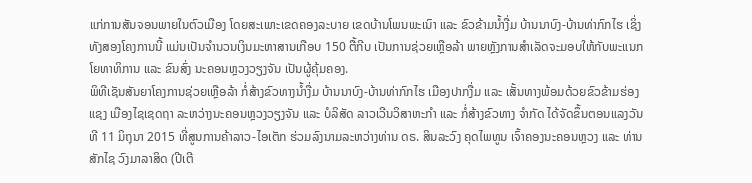ແກ່ການສັນຈອນພາຍໃນຕົວເມືອງ ໂດຍສະເພາະເຂດຄອງລະບາຍ ເຂດບ້ານໂພນພະເນົາ ແລະ ຂົວຂ້າມນ້ຳງື່ມ ບ້ານນາບົງ-ບ້ານທ່າກົກໄຮ ເຊິ່ງທັງສອງໂຄງການນີ້ ແມ່ນເປັນຈຳນວນເງິນມະຫາສານເກືອບ 150 ຕື້ກີບ ເປັນການຊ່ວຍເຫຼືອລ້າ ພາຍຫຼັງການສຳເລັດຈະມອບໃຫ້ກັບພະແນກໂຍທາທິການ ແລະ ຂົນສົ່ງ ນະຄອນຫຼວງວຽງຈັນ ເປັນຜູ້ຄຸ້ມຄອງ.
ພິທີເຊັນສັນຍາໂຄງການຊ່ວຍເຫຼືອລ້າ ກໍ່ສ້າງຂົວທາງນ້ຳງື່ມ ບ້ານນາບົງ-ບ້ານທ່າກົກໄຮ ເມືອງປາກງື່ມ ແລະ ເສັ້ນທາງພ້ອມດ້ວຍຂົວຂ້າມຮ່ອງແຊງ ເມືອງໄຊເຊດຖາ ລະຫວ່າງນະຄອນຫຼວງວຽງຈັນ ແລະ ບໍລິສັດ ລາວເວີນວິສາຫະກຳ ແລະ ກໍ່ສ້າງຂົວທາງ ຈຳກັດ ໄດ້ຈັດຂຶ້ນຕອນແລງວັນທີ 11 ມິຖຸນາ 2015 ທີ່ສູນການຄ້າລາວ-ໄອເຕັກ ຮ່ວມລົງນາມລະຫວ່າງທ່ານ ດຣ. ສິນລະວົງ ຄຸດໄພທູນ ເຈົ້າຄອງນະຄອນຫຼວງ ແລະ ທ່ານ ສັກໄຊ ວົງມາລາສິດ (ປີເຕີ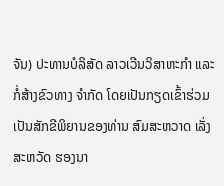ຈັນ) ປະທານບໍລິສັດ ລາວເວີນວິສາຫະກຳ ແລະ ກໍ່ສ້າງຂົວທາງ ຈຳກັດ ໂດຍເປັນກຽດເຂົ້າຮ່ວມເປັນສັກຂີພິຍານຂອງທ່ານ ສົມສະຫວາດ ເລັ່ງສະຫວັດ ຮອງນາ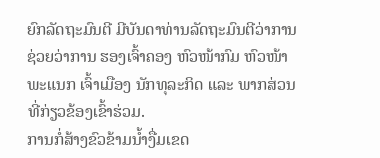ຍົກລັດຖະມົນຕີ ມີບັນດາທ່ານລັດຖະມົນຕີວ່າການ ຊ່ວຍວ່າການ ຮອງເຈົ້າຄອງ ຫົວໜ້າກົມ ຫົວໜ້າພະແນກ ເຈົ້າເມືອງ ນັກທຸລະກິດ ແລະ ພາກສ່ວນທີ່ກ່ຽວຂ້ອງເຂົ້າຮ່ວມ.
ການກໍ່ສ້າງຂົວຂ້າມນ້ຳງື່ມເຂດ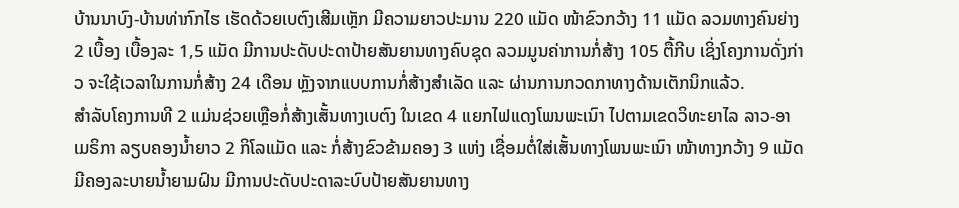ບ້ານນາບົງ-ບ້ານທ່າກົກໄຮ ເຮັດດ້ວຍເບຕົງເສີມເຫຼັກ ມີຄວາມຍາວປະມານ 220 ແມັດ ໜ້າຂົວກວ້າງ 11 ແມັດ ລວມທາງຄົນຍ່າງ 2 ເບື້ອງ ເບື້ອງລະ 1,5 ແມັດ ມີການປະດັບປະດາປ້າຍສັນຍານທາງຄົບຊຸດ ລວມມູນຄ່າການກໍ່ສ້າງ 105 ຕື້ກີບ ເຊິ່ງໂຄງການດັ່ງກ່າວ ຈະໃຊ້ເວລາໃນການກໍ່ສ້າງ 24 ເດືອນ ຫຼັງຈາກແບບການກໍ່ສ້າງສຳເລັດ ແລະ ຜ່ານການກວດກາທາງດ້ານເຕັກນິກແລ້ວ.
ສຳລັບໂຄງການທີ 2 ແມ່ນຊ່ວຍເຫຼືອກໍ່ສ້າງເສັ້ນທາງເບຕົງ ໃນເຂດ 4 ແຍກໄຟແດງໂພນພະເນົາ ໄປຕາມເຂດວິທະຍາໄລ ລາວ-ອາເມຣິກາ ລຽບຄອງນ້ຳຍາວ 2 ກິໂລແມັດ ແລະ ກໍ່ສ້າງຂົວຂ້າມຄອງ 3 ແຫ່ງ ເຊື່ອມຕໍ່ໃສ່ເສັ້ນທາງໂພນພະເນົາ ໜ້າທາງກວ້າງ 9 ແມັດ ມີຄອງລະບາຍນ້ຳຍາມຝົນ ມີການປະດັບປະດາລະບົບປ້າຍສັນຍານທາງ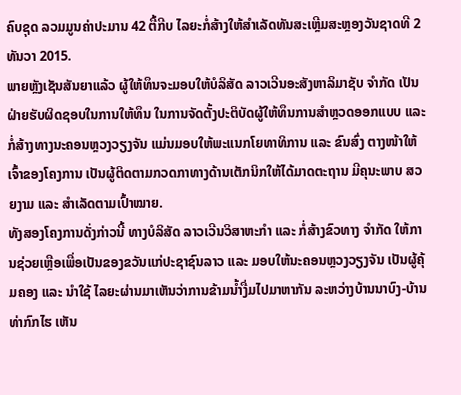ຄົບຊຸດ ລວມມູນຄ່າປະມານ 42 ຕື້ກີບ ໄລຍະກໍ່ສ້າງໃຫ້ສຳເລັດທັນສະເຫຼີມສະຫຼອງວັນຊາດທີ 2 ທັນວາ 2015.
ພາຍຫຼັງເຊັນສັນຍາແລ້ວ ຜູ້ໃຫ້ທຶນຈະມອບໃຫ້ບໍລິສັດ ລາວເວີນອະສັງຫາລິມາຊັບ ຈຳກັດ ເປັນຝ່າຍຮັບຜິດຊອບໃນການໃຫ້ທຶນ ໃນການຈັດຕັ້ງປະຕິບັດຜູ້ໃຫ້ທຶນການສຳຫຼວດອອກແບບ ແລະ ກໍ່ສ້າງທາງນະຄອນຫຼວງວຽງຈັນ ແມ່ນມອບໃຫ້ພະແນກໂຍທາທິການ ແລະ ຂົນສົ່ງ ຕາງໜ້າໃຫ້ເຈົ້າຂອງໂຄງການ ເປັນຜູ້ຕິດຕາມກວດກາທາງດ້ານເຕັກນິກໃຫ້ໄດ້ມາດຕະຖານ ມີຄຸນະພາບ ສວຍງາມ ແລະ ສຳເລັດຕາມເປົ້າໝາຍ.
ທັງສອງໂຄງການດັ່ງກ່າວນີ້ ທາງບໍລິສັດ ລາວເວີນວິສາຫະກຳ ແລະ ກໍ່ສ້າງຂົວທາງ ຈຳກັດ ໃຫ້ການຊ່ວຍເຫຼືອເພື່ອເປັນຂອງຂວັນແກ່ປະຊາຊົນລາວ ແລະ ມອບໃຫ້ນະຄອນຫຼວງວຽງຈັນ ເປັນຜູ້ຄຸ້ມຄອງ ແລະ ນຳໃຊ້ ໄລຍະຜ່ານມາເຫັນວ່າການຂ້າມນ້ຳງື່ມໄປມາຫາກັນ ລະຫວ່າງບ້ານນາບົງ-ບ້ານທ່າກົກໄຮ ເຫັນ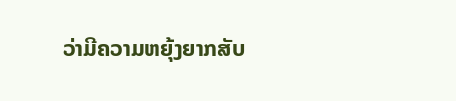ວ່າມີຄວາມຫຍຸ້ງຍາກສັບ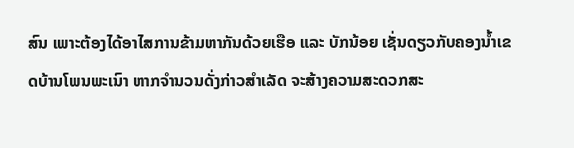ສົນ ເພາະຕ້ອງໄດ້ອາໄສການຂ້າມຫາກັນດ້ວຍເຮືອ ແລະ ບັກນ້ອຍ ເຊັ່ນດຽວກັບຄອງນ້ຳເຂດບ້ານໂພນພະເນົາ ຫາກຈຳນວນດັ່ງກ່າວສຳເລັດ ຈະສ້າງຄວາມສະດວກສະ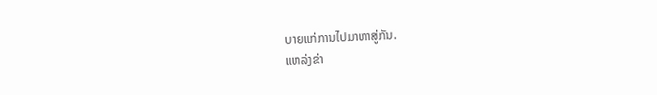ບາຍແກ່ການໄປມາຫາສູ່ກັນ.
ແຫລ່ງຂ່າ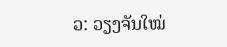ວ: ວຽງຈັນໃໝ່